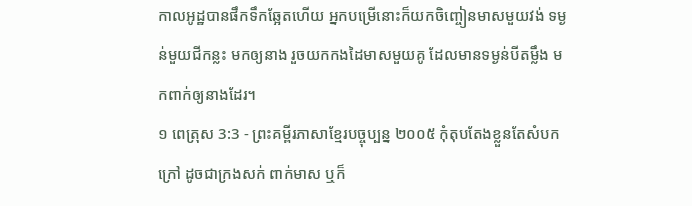កាលអូដ្ឋបានផឹកទឹកឆ្អែតហើយ អ្នកបម្រើនោះក៏យកចិញ្ចៀនមាសមួយវង់ ទម្ងន់មួយជីកន្លះ មកឲ្យនាង រួចយកកងដៃមាសមួយគូ ដែលមានទម្ងន់បីតម្លឹង មកពាក់ឲ្យនាងដែរ។
១ ពេត្រុស 3:3 - ព្រះគម្ពីរភាសាខ្មែរបច្ចុប្បន្ន ២០០៥ កុំតុបតែងខ្លួនតែសំបកក្រៅ ដូចជាក្រងសក់ ពាក់មាស ឬក៏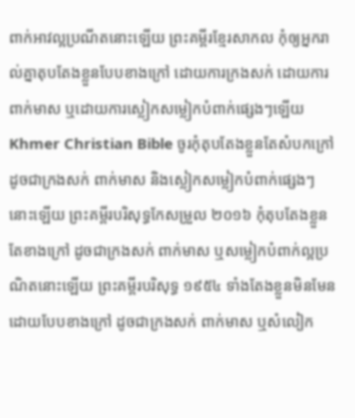ពាក់អាវល្អប្រណីតនោះឡើយ ព្រះគម្ពីរខ្មែរសាកល កុំឲ្យអ្នករាល់គ្នាតុបតែងខ្លួនបែបខាងក្រៅ ដោយការក្រងសក់ ដោយការពាក់មាស ឬដោយការស្លៀកសម្លៀកបំពាក់ផ្សេងៗឡើយ Khmer Christian Bible ចូរកុំតុបតែងខ្លួនតែសំបកក្រៅ ដូចជាក្រងសក់ ពាក់មាស និងស្លៀកសម្លៀកបំពាក់ផ្សេងៗនោះឡើយ ព្រះគម្ពីរបរិសុទ្ធកែសម្រួល ២០១៦ កុំតុបតែងខ្លួនតែខាងក្រៅ ដូចជាក្រងសក់ ពាក់មាស ឬសម្លៀកបំពាក់ល្អប្រណិតនោះឡើយ ព្រះគម្ពីរបរិសុទ្ធ ១៩៥៤ ទាំងតែងខ្លួនមិនមែនដោយបែបខាងក្រៅ ដូចជាក្រងសក់ ពាក់មាស ឬសំលៀក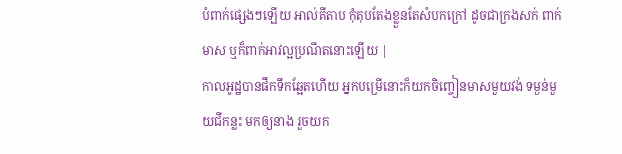បំពាក់ផ្សេងៗឡើយ អាល់គីតាប កុំតុបតែងខ្លួនតែសំបកក្រៅ ដូចជាក្រងសក់ ពាក់មាស ឬក៏ពាក់អាវល្អប្រណីតនោះឡើយ |
កាលអូដ្ឋបានផឹកទឹកឆ្អែតហើយ អ្នកបម្រើនោះក៏យកចិញ្ចៀនមាសមួយវង់ ទម្ងន់មួយជីកន្លះ មកឲ្យនាង រួចយក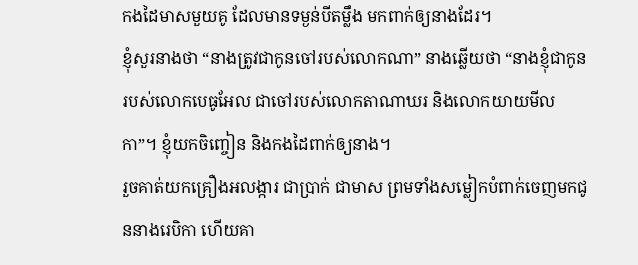កងដៃមាសមួយគូ ដែលមានទម្ងន់បីតម្លឹង មកពាក់ឲ្យនាងដែរ។
ខ្ញុំសួរនាងថា “នាងត្រូវជាកូនចៅរបស់លោកណា” នាងឆ្លើយថា “នាងខ្ញុំជាកូនរបស់លោកបេធូអែល ជាចៅរបស់លោកតាណាឃរ និងលោកយាយមីលកា”។ ខ្ញុំយកចិញ្ចៀន និងកងដៃពាក់ឲ្យនាង។
រួចគាត់យកគ្រឿងអលង្ការ ជាប្រាក់ ជាមាស ព្រមទាំងសម្លៀកបំពាក់ចេញមកជូននាងរេបិកា ហើយគា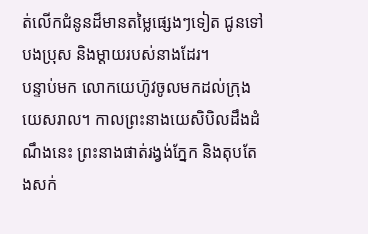ត់លើកជំនូនដ៏មានតម្លៃផ្សេងៗទៀត ជូនទៅបងប្រុស និងម្ដាយរបស់នាងដែរ។
បន្ទាប់មក លោកយេហ៊ូវចូលមកដល់ក្រុងយេសរាល។ កាលព្រះនាងយេសិបិលដឹងដំណឹងនេះ ព្រះនាងផាត់រង្វង់ភ្នែក និងតុបតែងសក់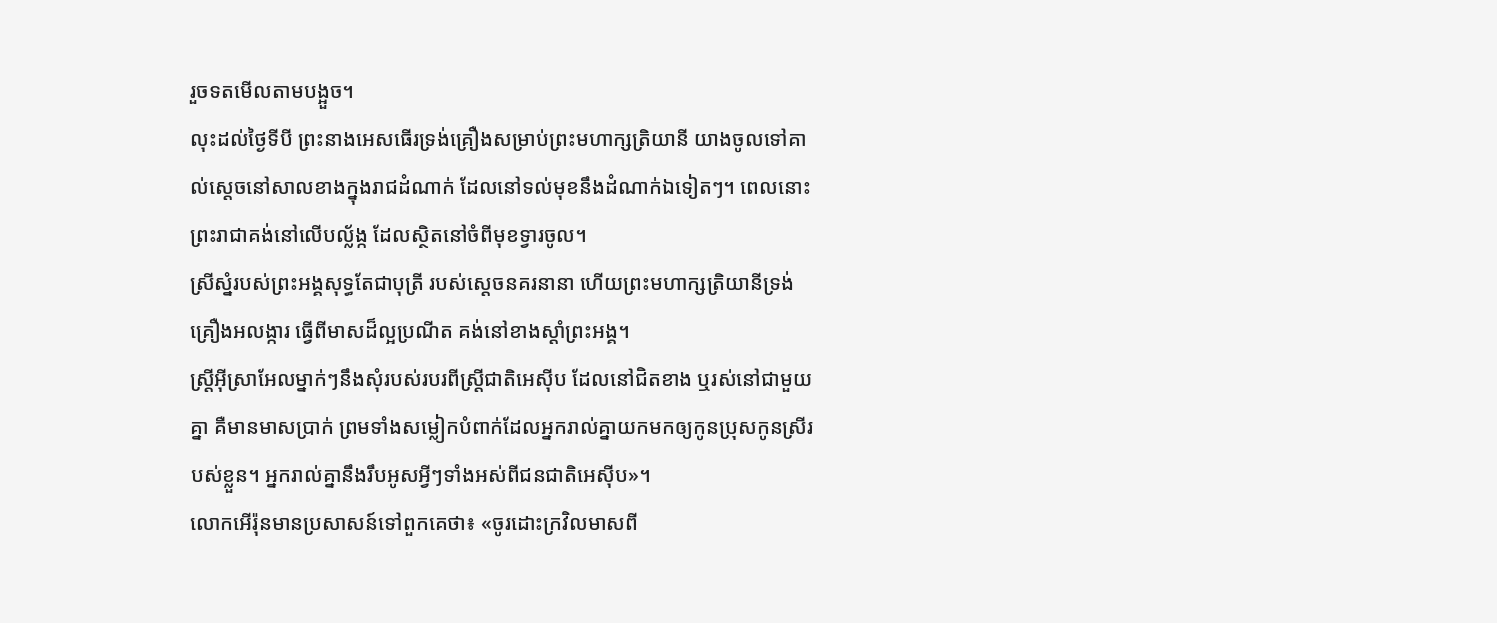រួចទតមើលតាមបង្អួច។
លុះដល់ថ្ងៃទីបី ព្រះនាងអេសធើរទ្រង់គ្រឿងសម្រាប់ព្រះមហាក្សត្រិយានី យាងចូលទៅគាល់ស្ដេចនៅសាលខាងក្នុងរាជដំណាក់ ដែលនៅទល់មុខនឹងដំណាក់ឯទៀតៗ។ ពេលនោះ ព្រះរាជាគង់នៅលើបល្ល័ង្ក ដែលស្ថិតនៅចំពីមុខទ្វារចូល។
ស្រីស្នំរបស់ព្រះអង្គសុទ្ធតែជាបុត្រី របស់ស្ដេចនគរនានា ហើយព្រះមហាក្សត្រិយានីទ្រង់គ្រឿងអលង្ការ ធ្វើពីមាសដ៏ល្អប្រណីត គង់នៅខាងស្ដាំព្រះអង្គ។
ស្ត្រីអ៊ីស្រាអែលម្នាក់ៗនឹងសុំរបស់របរពីស្ត្រីជាតិអេស៊ីប ដែលនៅជិតខាង ឬរស់នៅជាមួយគ្នា គឺមានមាសប្រាក់ ព្រមទាំងសម្លៀកបំពាក់ដែលអ្នករាល់គ្នាយកមកឲ្យកូនប្រុសកូនស្រីរបស់ខ្លួន។ អ្នករាល់គ្នានឹងរឹបអូសអ្វីៗទាំងអស់ពីជនជាតិអេស៊ីប»។
លោកអើរ៉ុនមានប្រសាសន៍ទៅពួកគេថា៖ «ចូរដោះក្រវិលមាសពី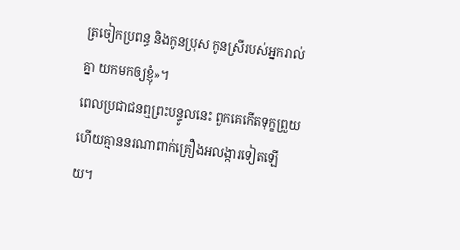ត្រចៀកប្រពន្ធ និងកូនប្រុស កូនស្រីរបស់អ្នករាល់គ្នា យកមកឲ្យខ្ញុំ»។
ពេលប្រជាជនឮព្រះបន្ទូលនេះ ពួកគេកើតទុក្ខព្រួយ ហើយគ្មាននរណាពាក់គ្រឿងអលង្ការទៀតឡើយ។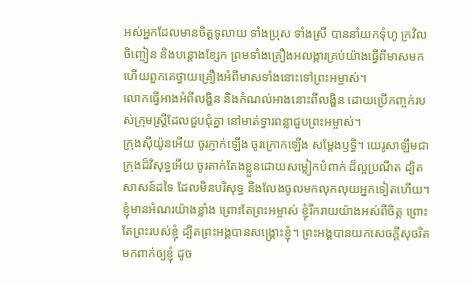អស់អ្នកដែលមានចិត្តទូលាយ ទាំងប្រុស ទាំងស្រី បាននាំយកទុំហូ ក្រវិល ចិញ្ចៀន និងបន្តោងខ្សែក ព្រមទាំងគ្រឿងអលង្ការគ្រប់យ៉ាងធ្វើពីមាសមក ហើយពួកគេថ្វាយគ្រឿងអំពីមាសទាំងនោះទៅព្រះអម្ចាស់។
លោកធ្វើអាងអំពីលង្ហិន និងកំណល់អាងនោះពីលង្ហិន ដោយប្រើកញ្ចក់របស់ក្រុមស្ត្រីដែលជួបជុំគ្នា នៅមាត់ទ្វារពន្លាជួបព្រះអម្ចាស់។
ក្រុងស៊ីយ៉ូនអើយ ចូរភ្ញាក់ឡើង ចូរក្រោកឡើង សម្តែងឫទ្ធិ។ យេរូសាឡឹមជាក្រុងដ៏វិសុទ្ធអើយ ចូរតាក់តែងខ្លួនដោយសម្លៀកបំពាក់ ដ៏ល្អប្រណីត ដ្បិតសាសន៍ដទៃ ដែលមិនបរិសុទ្ធ នឹងលែងចូលមកលុកលុយអ្នកទៀតហើយ។
ខ្ញុំមានអំណរយ៉ាងខ្លាំង ព្រោះតែព្រះអម្ចាស់ ខ្ញុំរីករាយយ៉ាងអស់ពីចិត្ត ព្រោះតែព្រះរបស់ខ្ញុំ ដ្បិតព្រះអង្គបានសង្គ្រោះខ្ញុំ។ ព្រះអង្គបានយកសេចក្ដីសុចរិត មកពាក់ឲ្យខ្ញុំ ដូច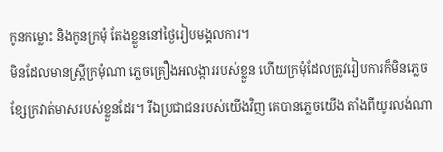កូនកម្លោះ និងកូនក្រមុំ តែងខ្លួននៅថ្ងៃរៀបមង្គលការ។
មិនដែលមានស្ត្រីក្រមុំណា ភ្លេចគ្រឿងអលង្ការរបស់ខ្លួន ហើយក្រមុំដែលត្រូវរៀបការក៏មិនភ្លេច ខ្សែក្រវាត់មាសរបស់ខ្លួនដែរ។ រីឯប្រជាជនរបស់យើងវិញ គេបានភ្លេចយើង តាំងពីយូរលង់ណា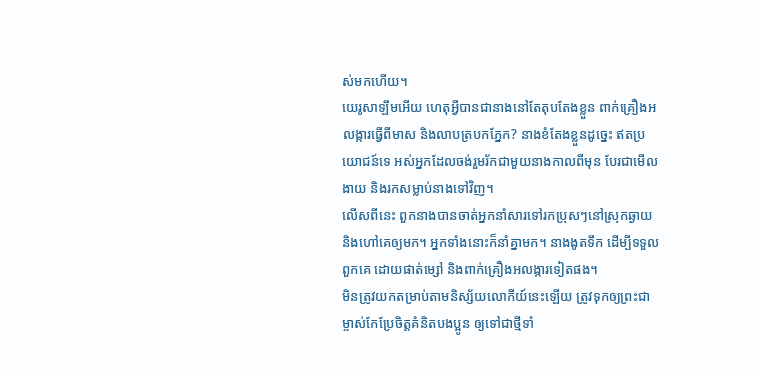ស់មកហើយ។
យេរូសាឡឹមអើយ ហេតុអ្វីបានជានាងនៅតែតុបតែងខ្លួន ពាក់គ្រឿងអលង្ការធ្វើពីមាស និងលាបត្របកភ្នែក? នាងខំតែងខ្លួនដូច្នេះ ឥតប្រយោជន៍ទេ អស់អ្នកដែលចង់រួមរ័កជាមួយនាងកាលពីមុន បែរជាមើលងាយ និងរកសម្លាប់នាងទៅវិញ។
លើសពីនេះ ពួកនាងបានចាត់អ្នកនាំសារទៅរកប្រុសៗនៅស្រុកឆ្ងាយ និងហៅគេឲ្យមក។ អ្នកទាំងនោះក៏នាំគ្នាមក។ នាងងូតទឹក ដើម្បីទទួលពួកគេ ដោយផាត់ម្សៅ និងពាក់គ្រឿងអលង្ការទៀតផង។
មិនត្រូវយកតម្រាប់តាមនិស្ស័យលោកីយ៍នេះឡើយ ត្រូវទុកឲ្យព្រះជាម្ចាស់កែប្រែចិត្តគំនិតបងប្អូន ឲ្យទៅជាថ្មីទាំ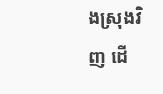ងស្រុងវិញ ដើ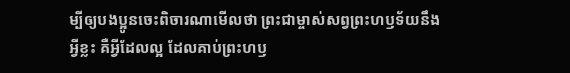ម្បីឲ្យបងប្អូនចេះពិចារណាមើលថា ព្រះជាម្ចាស់សព្វព្រះហឫទ័យនឹងអ្វីខ្លះ គឺអ្វីដែលល្អ ដែលគាប់ព្រះហឫ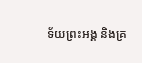ទ័យព្រះអង្គ និងគ្រ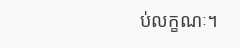ប់លក្ខណៈ។